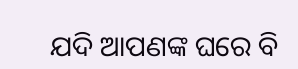ଯଦି ଆପଣଙ୍କ ଘରେ ବି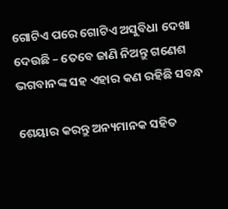ଗୋଟିଏ ପରେ ଗୋଟିଏ ଅସୁବିଧା ଦେଖା ଦେଉଛି – ତେବେ ଜାଣି ନିଅନ୍ତୁ ଗଣେଶ ଭଗବାନଙ୍କ ସହ ଏହାର କଣ ରହିଛି ସବନ୍ଧ

ଶେୟାର କରନ୍ତୁ ଅନ୍ୟମାନକ ସହିତ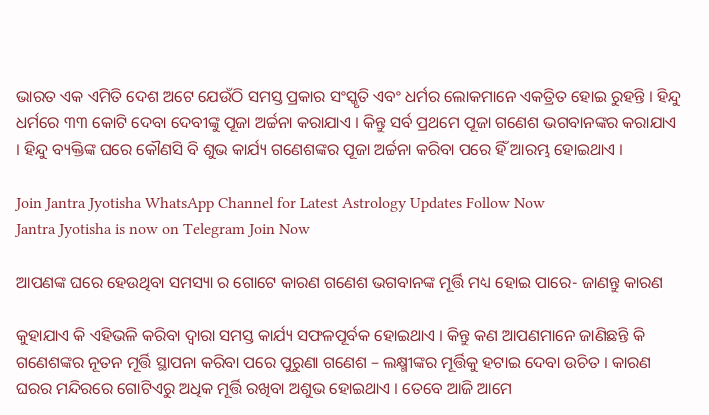ଭାରତ ଏକ ଏମିତି ଦେଶ ଅଟେ ଯେଉଁଠି ସମସ୍ତ ପ୍ରକାର ସଂସ୍କୃତି ଏବଂ ଧର୍ମର ଲୋକମାନେ ଏକତ୍ରିତ ହୋଇ ରୁହନ୍ତି । ହିନ୍ଦୁ ଧର୍ମରେ ୩୩ କୋଟି ଦେବା ଦେବୀଙ୍କୁ ପୂଜା ଅର୍ଚ୍ଚନା କରାଯାଏ । କିନ୍ତୁ ସର୍ବ ପ୍ରଥମେ ପୂଜା ଗଣେଶ ଭଗବାନଙ୍କର କରାଯାଏ । ହିନ୍ଦୁ ବ୍ୟକ୍ତିଙ୍କ ଘରେ କୌଣସି ବି ଶୁଭ କାର୍ଯ୍ୟ ଗଣେଶଙ୍କର ପୂଜା ଅର୍ଚ୍ଚନା କରିବା ପରେ ହିଁ ଆରମ୍ଭ ହୋଇଥାଏ ।

Join Jantra Jyotisha WhatsApp Channel for Latest Astrology Updates Follow Now
Jantra Jyotisha is now on Telegram Join Now

ଆପଣଙ୍କ ଘରେ ହେଉଥିବା ସମସ୍ୟା ର ଗୋଟେ କାରଣ ଗଣେଶ ଭଗବାନଙ୍କ ମୂର୍ତ୍ତି ମଧ୍ୟ ହୋଇ ପାରେ- ଜାଣନ୍ତୁ କାରଣ

କୁହାଯାଏ କି ଏହିଭଳି କରିବା ଦ୍ଵାରା ସମସ୍ତ କାର୍ଯ୍ୟ ସଫଳପୂର୍ବକ ହୋଇଥାଏ । କିନ୍ତୁ କଣ ଆପଣମାନେ ଜାଣିଛନ୍ତି କି ଗଣେଶଙ୍କର ନୂତନ ମୂର୍ତ୍ତି ସ୍ଥାପନା କରିବା ପରେ ପୁରୁଣା ଗଣେଶ – ଲକ୍ଷ୍ମୀଙ୍କର ମୂର୍ତ୍ତିକୁ ହଟାଇ ଦେବା ଉଚିତ । କାରଣ ଘରର ମନ୍ଦିରରେ ଗୋଟିଏରୁ ଅଧିକ ମୂର୍ତ୍ତି ରଖିବା ଅଶୁଭ ହୋଇଥାଏ । ତେବେ ଆଜି ଆମେ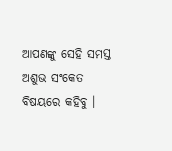ଆପଣଙ୍କୁ ସେହି ସମସ୍ତ ଅଶୁଭ ସଂକେତ ବିଷୟରେ କହିବୁ ।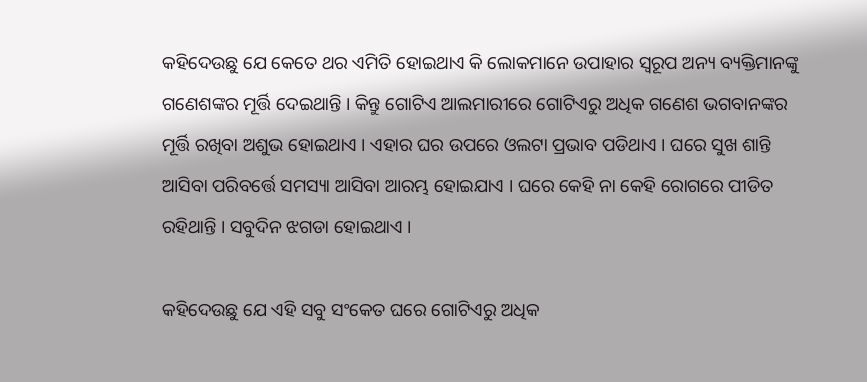କହିଦେଉଛୁ ଯେ କେତେ ଥର ଏମିତି ହୋଇଥାଏ କି ଲୋକମାନେ ଉପାହାର ସ୍ୱରୂପ ଅନ୍ୟ ବ୍ୟକ୍ତିମାନଙ୍କୁ ଗଣେଶଙ୍କର ମୂର୍ତ୍ତି ଦେଇଥାନ୍ତି । କିନ୍ତୁ ଗୋଟିଏ ଆଲମାରୀରେ ଗୋଟିଏରୁ ଅଧିକ ଗଣେଶ ଭଗବାନଙ୍କର ମୂର୍ତ୍ତି ରଖିବା ଅଶୁଭ ହୋଇଥାଏ । ଏହାର ଘର ଉପରେ ଓଲଟା ପ୍ରଭାବ ପଡିଥାଏ । ଘରେ ସୁଖ ଶାନ୍ତି ଆସିବା ପରିବର୍ତ୍ତେ ସମସ୍ୟା ଆସିବା ଆରମ୍ଭ ହୋଇଯାଏ । ଘରେ କେହି ନା କେହି ରୋଗରେ ପୀଡିତ ରହିଥାନ୍ତି । ସବୁଦିନ ଝଗଡା ହୋଇଥାଏ ।

କହିଦେଉଛୁ ଯେ ଏହି ସବୁ ସଂକେତ ଘରେ ଗୋଟିଏରୁ ଅଧିକ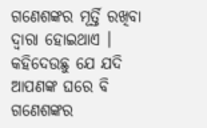ଗଣେଶଙ୍କର ମୂର୍ତ୍ତି ରଖିବା ଦ୍ଵାରା ହୋଇଥାଏ । କହିଦେଉଛୁ ଯେ ଯଦି ଆପଣଙ୍କ ଘରେ ବି ଗଣେଶଙ୍କର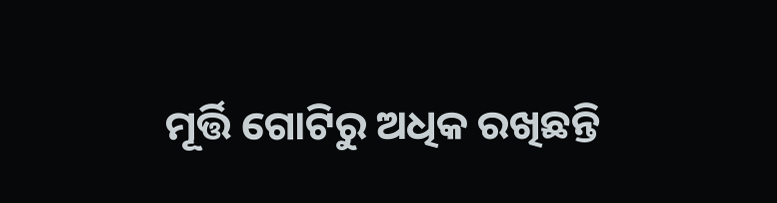ମୂର୍ତ୍ତି ଗୋଟିରୁ ଅଧିକ ରଖିଛନ୍ତି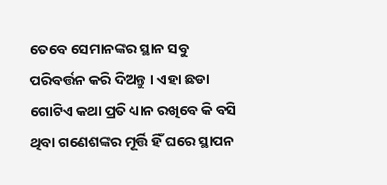ତେବେ ସେମାନଙ୍କର ସ୍ଥାନ ସବୁ ପରିବର୍ତ୍ତନ କରି ଦିଅନ୍ତୁ । ଏହା ଛଡା ଗୋଟିଏ କଥା ପ୍ରତି ଧ୍ୟାନ ରଖିବେ କି ବସି ଥିବା ଗଣେଶଙ୍କର ମୂର୍ତ୍ତି ହିଁ ଘରେ ସ୍ଥାପନ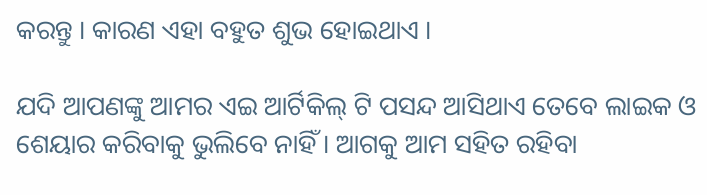କରନ୍ତୁ । କାରଣ ଏହା ବହୁତ ଶୁଭ ହୋଇଥାଏ ।

ଯଦି ଆପଣଙ୍କୁ ଆମର ଏଇ ଆର୍ଟିକିଲ୍ ଟି ପସନ୍ଦ ଆସିଥାଏ ତେବେ ଲାଇକ ଓ ଶେୟାର କରିବାକୁ ଭୁଲିବେ ନାହିଁ । ଆଗକୁ ଆମ ସହିତ ରହିବା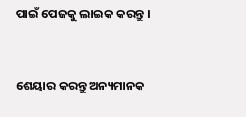ପାଇଁ ପେଜକୁ ଲାଇକ କରନ୍ତୁ ।


ଶେୟାର କରନ୍ତୁ ଅନ୍ୟମାନକ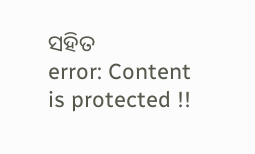ସହିତ
error: Content is protected !!